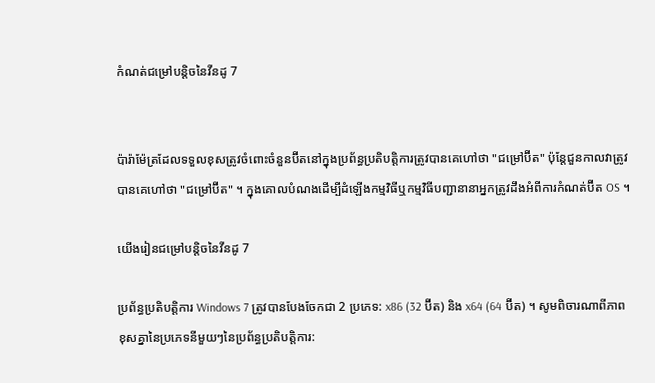កំណត់ជម្រៅបន្តិចនៃវីនដូ 7


ប៉ារ៉ាម៉ែត្រដែលទទួលខុសត្រូវចំពោះចំនួនប៊ីតនៅក្នុងប្រព័ន្ធប្រតិបត្តិការត្រូវបានគេហៅថា "ជម្រៅប៊ីត" ប៉ុន្តែជួនកាលវាត្រូវបានគេហៅថា "ជម្រៅប៊ីត" ។ ក្នុងគោលបំណងដើម្បីដំឡើងកម្មវិធីឬកម្មវិធីបញ្ជានានាអ្នកត្រូវដឹងអំពីការកំណត់ប៊ីត OS ។

យើងរៀនជម្រៅបន្តិចនៃវីនដូ 7

ប្រព័ន្ធប្រតិបត្តិការ Windows 7 ត្រូវបានបែងចែកជា 2 ប្រភេទ: x86 (32 ប៊ីត) និង x64 (64 ប៊ីត) ។ សូមពិចារណាពីភាពខុសគ្នានៃប្រភេទនីមួយៗនៃប្រព័ន្ធប្រតិបត្តិការ: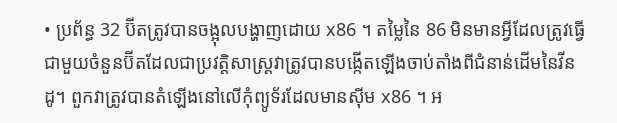• ប្រព័ន្ធ 32 ប៊ីតត្រូវបានចង្អុលបង្ហាញដោយ x86 ។ តម្លៃនៃ 86 មិនមានអ្វីដែលត្រូវធ្វើជាមួយចំនួនប៊ីតដែលជាប្រវត្តិសាស្ត្រវាត្រូវបានបង្កើតឡើងចាប់តាំងពីជំនាន់ដើមនៃវីនដូ។ ពួកវាត្រូវបានតំឡើងនៅលើកុំព្យូទ័រដែលមានស៊ីម x86 ។ អ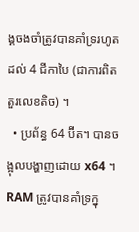ង្គចងចាំត្រូវបានគាំទ្ររហូតដល់ 4 ជីកាបៃ (ជាការពិតតួរលេខតិច) ។
  • ប្រព័ន្ធ 64 ប៊ីត។ បានចង្អុលបង្ហាញដោយ x64 ។ RAM ត្រូវបានគាំទ្រក្នុ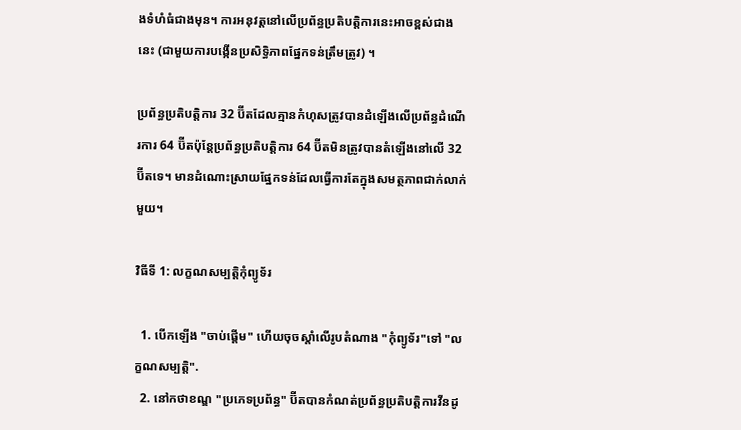ងទំហំធំជាងមុន។ ការអនុវត្តនៅលើប្រព័ន្ធប្រតិបត្តិការនេះអាចខ្ពស់ជាងនេះ (ជាមួយការបង្កើនប្រសិទ្ធិភាពផ្នែកទន់ត្រឹមត្រូវ) ។

ប្រព័ន្ធប្រតិបត្តិការ 32 ប៊ីតដែលគ្មានកំហុសត្រូវបានដំឡើងលើប្រព័ន្ធដំណើរការ 64 ប៊ីតប៉ុន្តែប្រព័ន្ធប្រតិបត្តិការ 64 ប៊ីតមិនត្រូវបានតំឡើងនៅលើ 32 ប៊ីតទេ។ មានដំណោះស្រាយផ្នែកទន់ដែលធ្វើការតែក្នុងសមត្ថភាពជាក់លាក់មួយ។

វិធីទី 1: លក្ខណសម្បត្តិកុំព្យូទ័រ

  1. បើកឡើង "ចាប់ផ្ដើម" ហើយចុចស្តាំលើរូបតំណាង "កុំព្យូទ័រ"ទៅ "លក្ខណសម្បត្តិ".
  2. នៅកថាខណ្ឌ "ប្រភេទប្រព័ន្ធ" ប៊ីតបានកំណត់ប្រព័ន្ធប្រតិបត្តិការវីនដូ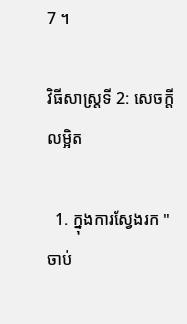7 ។

វិធីសាស្រ្តទី 2: សេចក្តីលម្អិត

  1. ក្នុងការស្វែងរក "ចាប់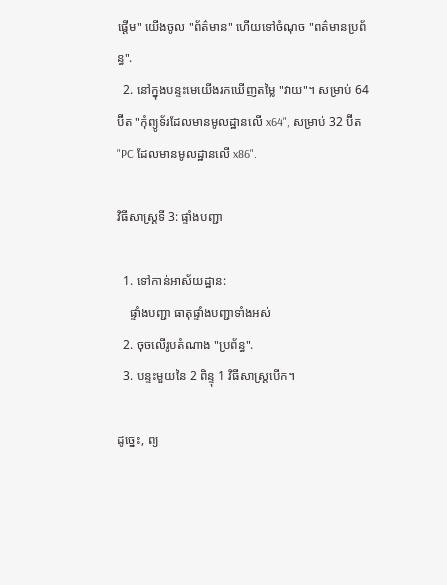ផ្ដើម" យើងចូល "ព័ត៌មាន" ហើយទៅចំណុច "ពត៌មានប្រព័ន្ធ".
  2. នៅក្នុងបន្ទះមេយើងរកឃើញតម្លៃ "វាយ"។ សម្រាប់ 64 ប៊ីត "កុំព្យូទ័រដែលមានមូលដ្ឋានលើ x64", សម្រាប់ 32 ប៊ីត "PC ដែលមានមូលដ្ឋានលើ x86".

វិធីសាស្រ្តទី 3: ផ្ទាំងបញ្ជា

  1. ទៅកាន់អាស័យដ្ឋាន:
    ផ្ទាំងបញ្ជា ធាតុផ្ទាំងបញ្ជាទាំងអស់
  2. ចុចលើរូបតំណាង "ប្រព័ន្ធ".
  3. បន្ទះមួយនៃ 2 ពិន្ទុ 1 វិធីសាស្រ្តបើក។

ដូច្នេះ, ព្យ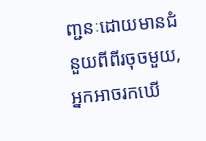ញ្ជនៈដោយមានជំនួយពីពីរចុចមួយ, អ្នកអាចរកឃើ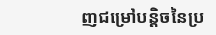ញជម្រៅបន្តិចនៃប្រ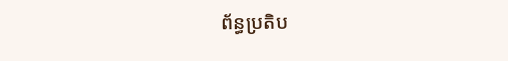ព័ន្ធប្រតិប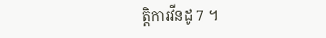ត្តិការវីនដូ 7 ។